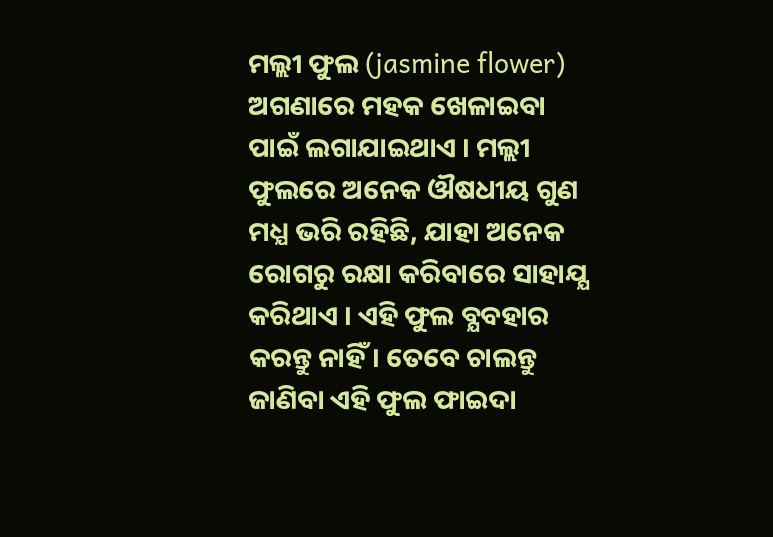ମଲ୍ଲୀ ଫୁଲ (jasmine flower) ଅଗଣାରେ ମହକ ଖେଳାଇବା ପାଇଁ ଲଗାଯାଇଥାଏ । ମଲ୍ଲୀ ଫୁଲରେ ଅନେକ ଔଷଧୀୟ ଗୁଣ ମଧ୍ଯ ଭରି ରହିଛି, ଯାହା ଅନେକ ରୋଗରୁ ରକ୍ଷା କରିବାରେ ସାହାଯ୍ଯ କରିଥାଏ । ଏହି ଫୁଲ ବ୍ଯବହାର କରନ୍ତୁ ନାହିଁ। ତେବେ ଚାଲନ୍ତୁ ଜାଣିବା ଏହି ଫୁଲ ଫାଇଦା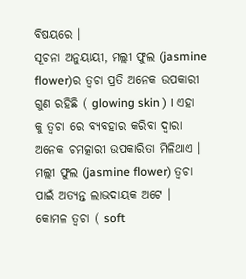ବିଷୟରେ ।
ସୂଚନା ଅନୁୟାୟୀ, ମଲ୍ଲୀ ଫୁଲ (jasmine flower)ର ତ୍ୱଚା ପ୍ରତି ଅନେକ ଉପକାରୀ ଗୁଣ ରହିଛି ( glowing skin ) । ଏହା କୁ ତ୍ୱଚା ରେ ବ୍ୟବହାର କରିବା ଦ୍ୱାରା ଅନେକ ଚମତ୍କାରୀ ଉପକାରିତା ମିଳିଥାଏ । ମଲ୍ଲୀ ଫୁଲ (jasmine flower) ତ୍ୱଚା ପାଇଁ ଅତ୍ୟନ୍ତ ଲାଭଦାୟକ ଅଟେ ।
କୋମଳ ତ୍ୱଚା ( soft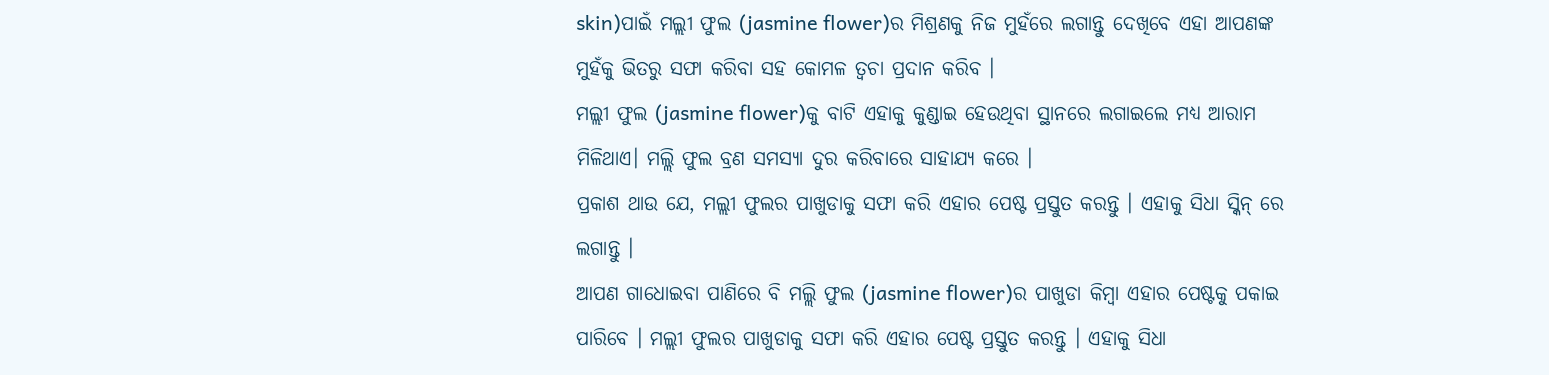skin)ପାଇଁ ମଲ୍ଲୀ ଫୁଲ (jasmine flower)ର ମିଶ୍ରଣକୁ ନିଜ ମୁହଁରେ ଲଗାନ୍ତୁ ଦେଖିବେ ଏହା ଆପଣଙ୍କ ମୁହଁକୁ ଭିତରୁ ସଫା କରିବା ସହ କୋମଳ ତ୍ୱଚା ପ୍ରଦାନ କରିବ ।
ମଲ୍ଲୀ ଫୁଲ (jasmine flower)କୁ ବାଟି ଏହାକୁ କୁଣ୍ଡାଇ ହେଉଥିବା ସ୍ଥାନରେ ଲଗାଇଲେ ମଧ୍ଯ ଆରାମ ମିଳିଥାଏ। ମଲ୍ଲି ଫୁଲ ବ୍ରଣ ସମସ୍ୟା ଦୁର କରିବାରେ ସାହାଯ୍ୟ କରେ ।
ପ୍ରକାଶ ଥାଉ ଯେ, ମଲ୍ଲୀ ଫୁଲର ପାଖୁଡାକୁ ସଫା କରି ଏହାର ପେଷ୍ଟ ପ୍ରସ୍ତୁତ କରନ୍ତୁ । ଏହାକୁ ସିଧା ସ୍କିନ୍ ରେ ଲଗାନ୍ତୁ ।
ଆପଣ ଗାଧୋଇବା ପାଣିରେ ବି ମଲ୍ଲି ଫୁଲ (jasmine flower)ର ପାଖୁଡା କିମ୍ବା ଏହାର ପେଷ୍ଟକୁ ପକାଇ ପାରିବେ । ମଲ୍ଲୀ ଫୁଲର ପାଖୁଡାକୁ ସଫା କରି ଏହାର ପେଷ୍ଟ ପ୍ରସ୍ତୁତ କରନ୍ତୁ । ଏହାକୁ ସିଧା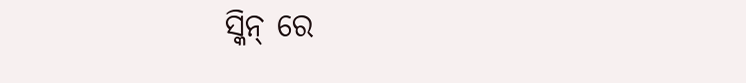ସ୍କିନ୍ ରେ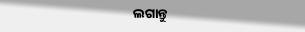ଲଗାନ୍ତୁ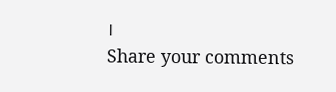।
Share your comments